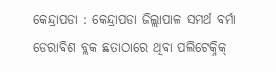କେନ୍ଦ୍ରାପଡା : କେନ୍ଦ୍ରାପଡା ଜିଲ୍ଲାପାଳ ସମର୍ଥ ବର୍ମା ଡେରାବିଶ ବ୍ଲକ ଛତାଠାରେ ଥିବା ପଲିଟେକ୍ନିକ୍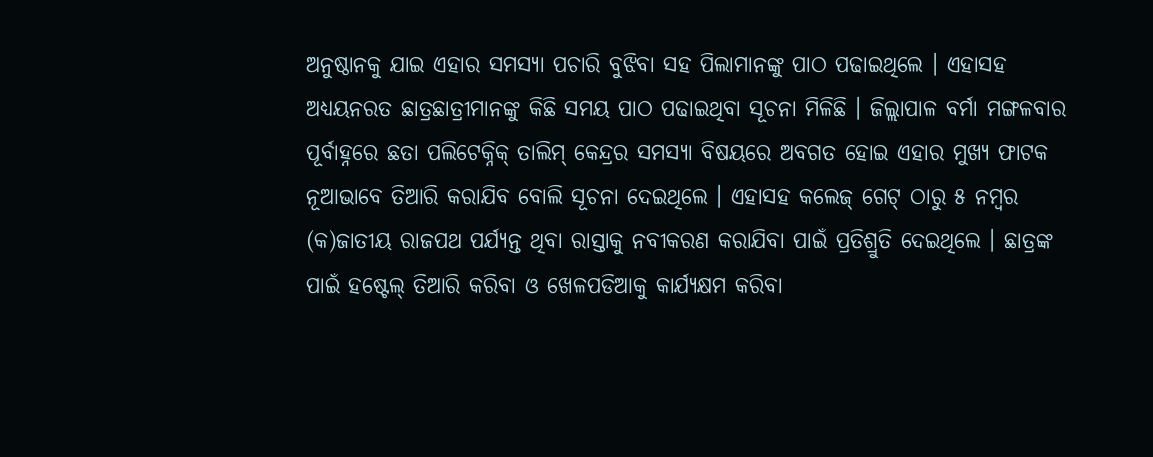ଅନୁଷ୍ଠାନକୁ ଯାଇ ଏହାର ସମସ୍ୟା ପଚାରି ବୁଝିବା ସହ ପିଲାମାନଙ୍କୁ ପାଠ ପଢାଇଥିଲେ । ଏହାସହ ଅଧ୍ୟୟନରତ ଛାତ୍ରଛାତ୍ରୀମାନଙ୍କୁ କିଛି ସମୟ ପାଠ ପଢାଇଥିବା ସୂଚନା ମିଳିଛି । ଜିଲ୍ଲାପାଳ ବର୍ମା ମଙ୍ଗଳବାର ପୂର୍ବାହ୍ନରେ ଛତା ପଲିଟେକ୍ନିକ୍ ତାଲିମ୍ କେନ୍ଦ୍ରର ସମସ୍ୟା ବିଷୟରେ ଅବଗତ ହୋଇ ଏହାର ମୁଖ୍ୟ ଫାଟକ ନୂଆଭାବେ ତିଆରି କରାଯିବ ବୋଲି ସୂଚନା ଦେଇଥିଲେ । ଏହାସହ କଲେଜ୍ ଗେଟ୍ ଠାରୁ ୫ ନମ୍ବର (କ)ଜାତୀୟ ରାଜପଥ ପର୍ଯ୍ୟନ୍ତ ଥିବା ରାସ୍ତାକୁ ନବୀକରଣ କରାଯିବା ପାଇଁ ପ୍ରତିଶ୍ରୁତି ଦେଇଥିଲେ । ଛାତ୍ରଙ୍କ ପାଇଁ ହଷ୍ଟେଲ୍ ତିଆରି କରିବା ଓ ଖେଳପଡିଆକୁ କାର୍ଯ୍ୟକ୍ଷମ କରିବା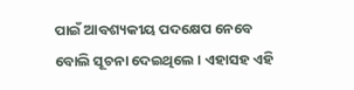ପାଇଁ ଆବଶ୍ୟକୀୟ ପଦକ୍ଷେପ ନେବେ ବୋଲି ସୂଚନା ଦେଇଥିଲେ । ଏହାସହ ଏହି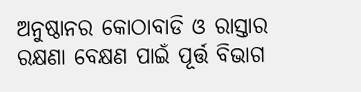ଅନୁଷ୍ଠାନର କୋଠାବାଡି ଓ ରାସ୍ତାର ରକ୍ଷଣା ବେକ୍ଷଣ ପାଇଁ ପୂର୍ତ୍ତ ବିଭାଗ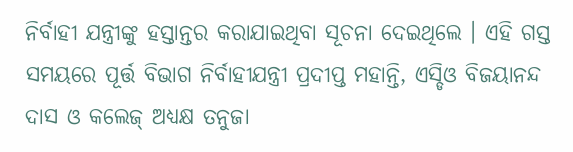ନିର୍ବାହୀ ଯନ୍ତ୍ରୀଙ୍କୁ ହସ୍ତାନ୍ତର କରାଯାଇଥିବା ସୂଚନା ଦେଇଥିଲେ । ଏହି ଗସ୍ତ ସମୟରେ ପୂର୍ତ୍ତ ବିଭାଗ ନିର୍ବାହୀଯନ୍ତ୍ରୀ ପ୍ରଦୀପ୍ତ ମହାନ୍ତି, ଏସ୍ଡିଓ ବିଜୟାନନ୍ଦ ଦାସ ଓ କଲେଜ୍ ଅଧ୍ୟକ୍ଷ ତନୁଜା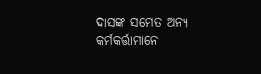ଦାସଙ୍କ ସମେତ ଅନ୍ୟ କର୍ମକର୍ତ୍ତାମାନେ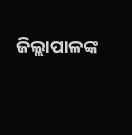ଜିଲ୍ଲାପାଳଙ୍କ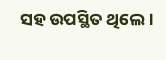ସହ ଉପସ୍ଥିତ ଥିଲେ ।